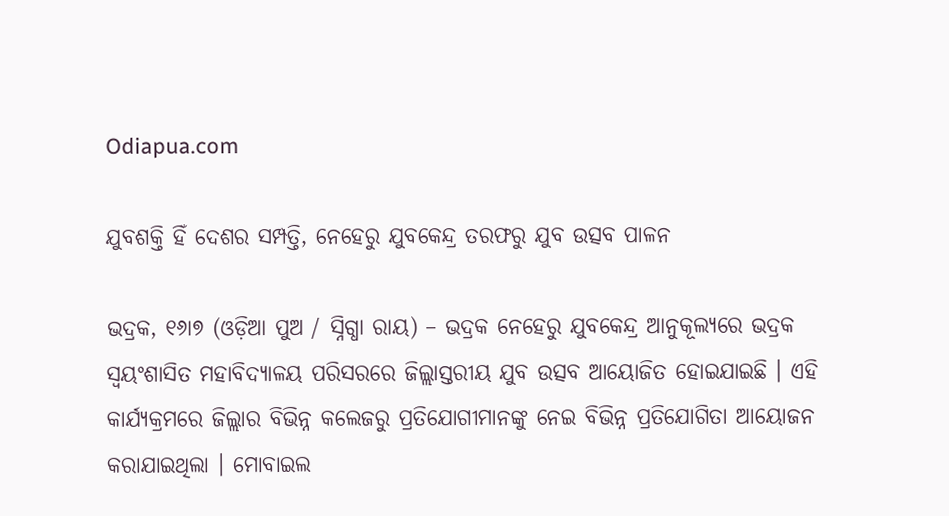Odiapua.com

ଯୁବଶକ୍ତି ହିଁ ଦେଶର ସମ୍ପତ୍ତି, ନେହେରୁ ଯୁବକେନ୍ଦ୍ର ତରଫରୁ ଯୁବ ଉତ୍ସବ ପାଳନ

ଭଦ୍ରକ, ୧୬ା୭ (ଓଡ଼ିଆ ପୁଅ / ସ୍ନିଗ୍ଧା ରାୟ) – ଭଦ୍ରକ ନେହେରୁ ଯୁବକେନ୍ଦ୍ର ଆନୁକୂଲ୍ୟରେ ଭଦ୍ରକ ସ୍ୱୟଂଶାସିତ ମହାବିଦ୍ୟାଳୟ ପରିସରରେ ଜିଲ୍ଲାସ୍ତରୀୟ ଯୁବ ଉତ୍ସବ ଆୟୋଜିତ ହୋଇଯାଇଛି । ଏହି କାର୍ଯ୍ୟକ୍ରମରେ ଜିଲ୍ଲାର ବିଭିନ୍ନ କଲେଜରୁ ପ୍ରତିଯୋଗୀମାନଙ୍କୁ ନେଇ ବିଭିନ୍ନ ପ୍ରତିଯୋଗିତା ଆୟୋଜନ କରାଯାଇଥିଲା । ମୋବାଇଲ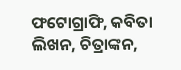ଫଟୋଗ୍ରାଫି, କବିତା ଲିଖନ, ଚିତ୍ରାଙ୍କନ,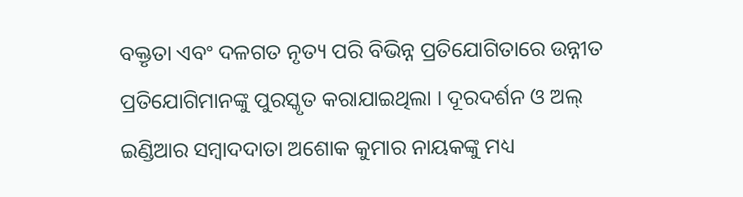ବକ୍ତୃତା ଏବଂ ଦଳଗତ ନୃତ୍ୟ ପରି ବିଭିନ୍ନ ପ୍ରତିଯୋଗିତାରେ ଉନ୍ନୀତ ପ୍ରତିଯୋଗିମାନଙ୍କୁ ପୁରସ୍କୃତ କରାଯାଇଥିଲା । ଦୂରଦର୍ଶନ ଓ ଅଲ୍ ଇଣ୍ଡିଆର ସମ୍ବାଦଦାତା ଅଶୋକ କୁମାର ନାୟକଙ୍କୁ ମଧ୍ୟ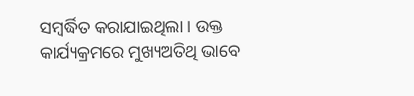ସମ୍ବର୍ଦ୍ଧିତ କରାଯାଇଥିଲା । ଉକ୍ତ କାର୍ଯ୍ୟକ୍ରମରେ ମୁଖ୍ୟଅତିଥି ଭାବେ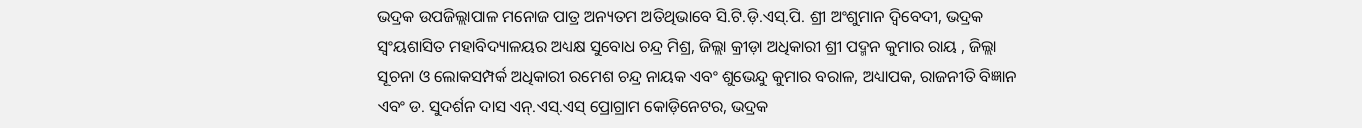ଭଦ୍ରକ ଉପଜିଲ୍ଲାପାଳ ମନୋଜ ପାତ୍ର ଅନ୍ୟତମ ଅତିଥିଭାବେ ସି.ଟି.ଡ଼ି.ଏସ୍‌.ପି. ଶ୍ରୀ ଅଂଶୁମାନ ଦ୍ୱିବେଦୀ, ଭଦ୍ରକ ସ୍ୱଂୟଶାସିତ ମହାବିଦ୍ୟାଳୟର ଅଧ୍ୟକ୍ଷ ସୁବୋଧ ଚନ୍ଦ୍ର ମିଶ୍ର, ଜିଲ୍ଲା କ୍ରୀଡ଼ା ଅଧିକାରୀ ଶ୍ରୀ ପଦ୍ମନ କୁମାର ରାୟ , ଜିଲ୍ଲା ସୂଚନା ଓ ଲୋକସମ୍ପର୍କ ଅଧିକାରୀ ରମେଶ ଚନ୍ଦ୍ର ନାୟକ ଏବଂ ଶୁଭେନ୍ଦୁ କୁମାର ବରାଳ, ଅଧ୍ୟାପକ, ରାଜନୀତି ବିଜ୍ଞାନ ଏବଂ ଡ. ସୁଦର୍ଶନ ଦାସ ଏନ୍‌.ଏସ୍‌.ଏସ୍ ପ୍ରୋଗ୍ରାମ କୋଡ଼ିନେଟର, ଭଦ୍ରକ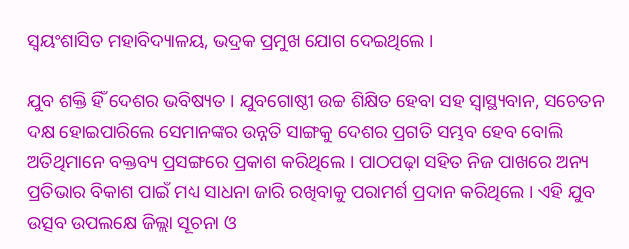ସ୍ୱୟଂଶାସିତ ମହାବିଦ୍ୟାଳୟ, ଭଦ୍ରକ ପ୍ରମୁଖ ଯୋଗ ଦେଇଥିଲେ ।

ଯୁବ ଶକ୍ତି ହିଁ ଦେଶର ଭବିଷ୍ୟତ । ଯୁବଗୋଷ୍ଠୀ ଉଚ୍ଚ ଶିକ୍ଷିତ ହେବା ସହ ସ୍ୱାସ୍ଥ୍ୟବାନ, ସଚେତନ ଦକ୍ଷ ହୋଇପାରିଲେ ସେମାନଙ୍କର ଉନ୍ନତି ସାଙ୍ଗକୁ ଦେଶର ପ୍ରଗତି ସମ୍ଭବ ହେବ ବୋଲି ଅତିଥିମାନେ ବକ୍ତବ୍ୟ ପ୍ରସଙ୍ଗରେ ପ୍ରକାଶ କରିଥିଲେ । ପାଠପଢ଼ା ସହିତ ନିଜ ପାଖରେ ଅନ୍ୟ ପ୍ରତିଭାର ବିକାଶ ପାଇଁ ମଧ୍ୟ ସାଧନା ଜାରି ରଖିବାକୁ ପରାମର୍ଶ ପ୍ରଦାନ କରିଥିଲେ । ଏହି ଯୁବ ଉତ୍ସବ ଉପଲକ୍ଷେ ଜିଲ୍ଲା ସୂଚନା ଓ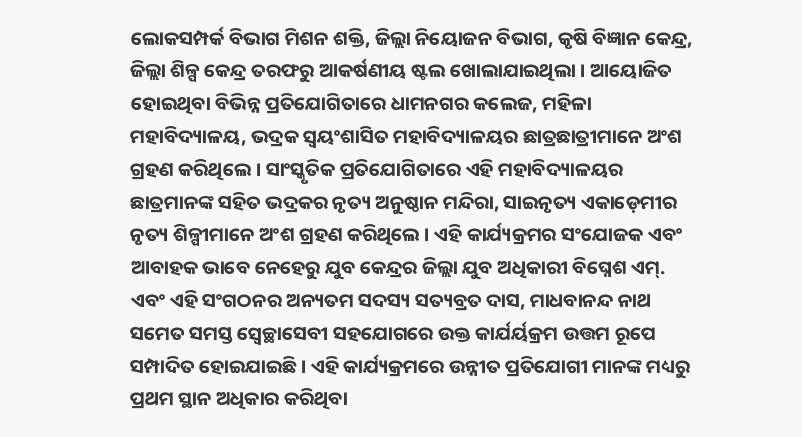ଲୋକସମ୍ପର୍କ ବିଭାଗ ମିଶନ ଶକ୍ତି, ଜିଲ୍ଲା ନିୟୋଜନ ବିଭାଗ, କୃଷି ବିଜ୍ଞାନ କେନ୍ଦ୍ର, ଜିଲ୍ଲା ଶିଳ୍ପ କେନ୍ଦ୍ର ତରଫରୁ ଆକର୍ଷଣୀୟ ଷ୍ଟଲ ଖୋଲାଯାଇଥିଲା । ଆୟୋଜିତ ହୋଇଥିବା ବିଭିନ୍ନ ପ୍ରତିଯୋଗିତାରେ ଧାମନଗର କଲେଜ, ମହିଳା ମହାବିଦ୍ୟାଳୟ, ଭଦ୍ରକ ସ୍ୱୟଂଶାସିତ ମହାବିଦ୍ୟାଳୟର ଛାତ୍ରଛାତ୍ରୀମାନେ ଅଂଶ ଗ୍ରହଣ କରିଥିଲେ । ସାଂସ୍କୃତିକ ପ୍ରତିଯୋଗିତାରେ ଏହି ମହାବିଦ୍ୟାଳୟର ଛାତ୍ରମାନଙ୍କ ସହିତ ଭଦ୍ରକର ନୃତ୍ୟ ଅନୁଷ୍ଠାନ ମନ୍ଦିରା, ସାଇନୃତ୍ୟ ଏକାଡ଼େମୀର ନୃତ୍ୟ ଶିଳ୍ପୀମାନେ ଅଂଶ ଗ୍ରହଣ କରିଥିଲେ । ଏହି କାର୍ଯ୍ୟକ୍ରମର ସଂଯୋଜକ ଏବଂ ଆବାହକ ଭାବେ ନେହେରୁ ଯୁବ କେନ୍ଦ୍ରର ଜିଲ୍ଲା ଯୁବ ଅଧିକାରୀ ବିଘ୍ନେଶ ଏମ୍‌. ଏବଂ ଏହି ସଂଗଠନର ଅନ୍ୟତମ ସଦସ୍ୟ ସତ୍ୟବ୍ରତ ଦାସ, ମାଧବାନନ୍ଦ ନାଥ ସମେତ ସମସ୍ତ ସ୍ୱେଚ୍ଛାସେବୀ ସହଯୋଗରେ ଉକ୍ତ କାର୍ଯର୍ୟକ୍ରମ ଉତ୍ତମ ରୂପେ ସମ୍ପାଦିତ ହୋଇଯାଇଛି । ଏହି କାର୍ଯ୍ୟକ୍ରମରେ ଉନ୍ନୀତ ପ୍ରତିଯୋଗୀ ମାନଙ୍କ ମଧ୍ୟରୁ ପ୍ରଥମ ସ୍ଥାନ ଅଧିକାର କରିଥିବା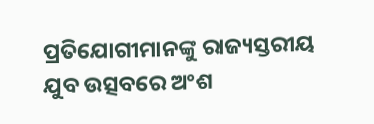ପ୍ରତିଯୋଗୀମାନଙ୍କୁ ରାଜ୍ୟସ୍ତରୀୟ ଯୁବ ଉତ୍ସବରେ ଅଂଶ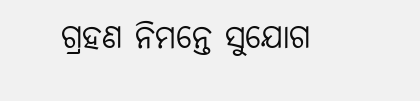ଗ୍ରହଣ ନିମନ୍ତେ ସୁଯୋଗ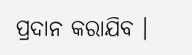ପ୍ରଦାନ କରାଯିବ ।